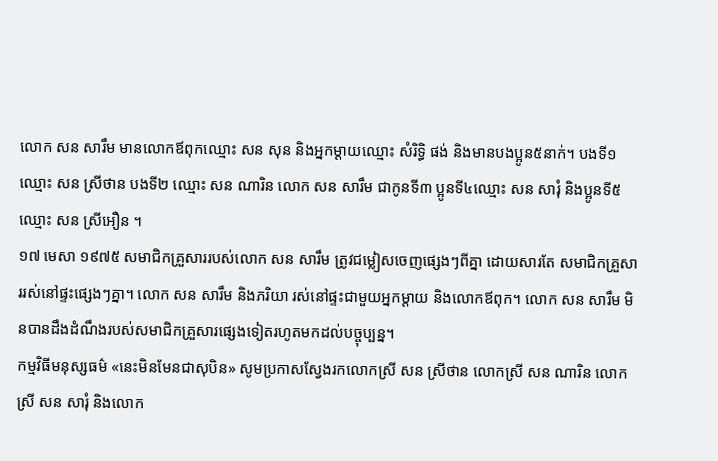លោក សន សារឹម មានលោកឪពុកឈ្មោះ សន សុន និងអ្នកម្ដាយឈ្មោះ សំរិទិ្ធ ផង់ និងមានបងប្អូន៥នាក់។ បងទី១ ឈ្មោះ សន ស្រីថាន បងទី២ ឈ្មោះ សន ណារិន លោក សន សារឹម ជាកូនទី៣ ប្អូនទី៤ឈ្មោះ សន សារុំ និងប្អូនទី៥ ឈ្មោះ សន ស្រីអឿន ។
១៧ មេសា ១៩៧៥ សមាជិកគ្រួសាររបស់លោក សន សារឹម ត្រូវជម្លៀសចេញផ្សេងៗពីគ្នា ដោយសារតែ សមាជិកគ្រួសាររស់នៅផ្ទះផ្សេងៗគ្នា។ លោក សន សារឹម និងភរិយា រស់នៅផ្ទះជាមួយអ្នកម្ដាយ និងលោកឪពុក។ លោក សន សារឹម មិនបានដឹងដំណឹងរបស់សមាជិកគ្រួសារផ្សេងទៀតរហូតមកដល់បច្ចុប្បន្ន។
កម្មវិធីមនុស្សធម៌ «នេះមិនមែនជាសុបិន» សូមប្រកាសស្វែងរកលោកស្រី សន ស្រីថាន លោកស្រី សន ណារិន លោកស្រី សន សារុំ និងលោក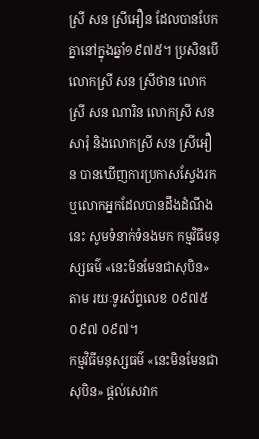ស្រី សន ស្រីអឿន ដែលបានបែកគ្នានៅក្នុងឆ្នាំ១៩៧៥។ ប្រសិនបើ លោកស្រី សន ស្រីថាន លោកស្រី សន ណារិន លោកស្រី សន សារុំ និងលោកស្រី សន ស្រីអឿន បានឃើញការប្រកាសស្វែងរក ឬលោកអ្នកដែលបានដឹងដំណឹងនេះ សូមទំនាក់ទំនងមក កម្មវិធីមនុស្សធម៌ «នេះមិនមែនជាសុបិន» តាម រយៈទូរស័ព្ទលេខ ០៩៧៥ ០៩៧ ០៩៧។
កម្មវិធីមនុស្សធម៌ «នេះមិនមែនជាសុបិន» ផ្ដល់សេវាក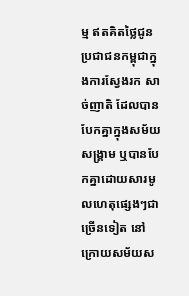ម្ម ឥតគិតថ្លៃជូនប្រជាជនកម្ពុជាក្នុងការស្វែងរក សាច់ញាតិ ដែលបានបែកគ្នាក្នុងសម័យសង្គ្រាម ឬបានបែកគ្នាដោយសារមូលហេតុផ្សេងៗជាច្រើនទៀត នៅក្រោយសម័យស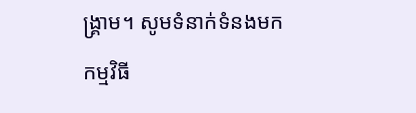ង្គ្រាម។ សូមទំនាក់ទំនងមកកម្មវិធី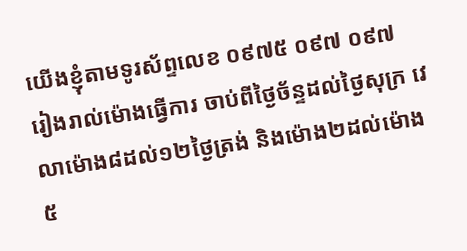យើងខ្ញុំតាមទូរស័ព្ទលេខ ០៩៧៥ ០៩៧ ០៩៧ រៀងរាល់ម៉ោងធ្វើការ ចាប់ពីថ្ងៃច័ន្ទដល់ថ្ងៃសុក្រ វេលាម៉ោង៨ដល់១២ថ្ងៃត្រង់ និងម៉ោង២ដល់ម៉ោង៥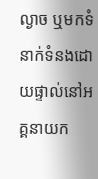ល្ងាច ឬមកទំនាក់ទំនងដោយផ្ទាល់នៅអគ្គនាយក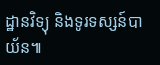ដ្ឋានវិទ្យុ និងទូរទស្សន៍បាយ័ន៕